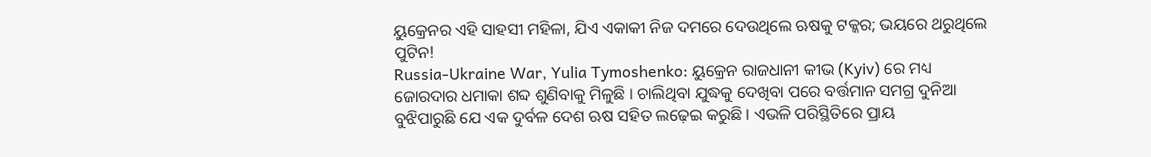ୟୁକ୍ରେନର ଏହି ସାହସୀ ମହିଳା, ଯିଏ ଏକାକୀ ନିଜ ଦମରେ ଦେଉଥିଲେ ଋଷକୁ ଟକ୍କର; ଭୟରେ ଥରୁଥିଲେ ପୁଟିନ!
Russia-Ukraine War, Yulia Tymoshenko: ୟୁକ୍ରେନ ରାଜଧାନୀ କୀଭ (Kyiv) ରେ ମଧ୍ୟ ଜୋରଦାର ଧମାକା ଶବ୍ଦ ଶୁଣିବାକୁ ମିଳୁଛି । ଚାଲିଥିବା ଯୁଦ୍ଧକୁ ଦେଖିବା ପରେ ବର୍ତ୍ତମାନ ସମଗ୍ର ଦୁନିଆ ବୁଝିପାରୁଛି ଯେ ଏକ ଦୁର୍ବଳ ଦେଶ ଋଷ ସହିତ ଲଢ଼େଇ କରୁଛି । ଏଭଳି ପରିସ୍ଥିତିରେ ପ୍ରାୟ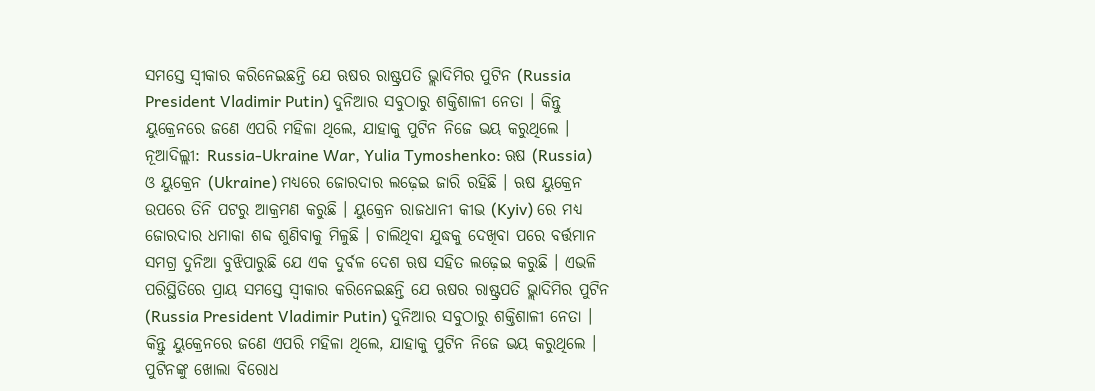ସମସ୍ତେ ସ୍ୱୀକାର କରିନେଇଛନ୍ତି ଯେ ଋଷର ରାଷ୍ଟ୍ରପତି ଭ୍ଲାଦିମିର ପୁଟିନ (Russia President Vladimir Putin) ଦୁନିଆର ସବୁଠାରୁ ଶକ୍ତିଶାଳୀ ନେତା । କିନ୍ତୁ ୟୁକ୍ରେନରେ ଜଣେ ଏପରି ମହିଳା ଥିଲେ, ଯାହାକୁ ପୁଟିନ ନିଜେ ଭୟ କରୁଥିଲେ ।
ନୂଆଦିଲ୍ଲୀ: Russia-Ukraine War, Yulia Tymoshenko: ଋଷ (Russia) ଓ ୟୁକ୍ରେନ (Ukraine) ମଧ୍ୟରେ ଜୋରଦାର ଲଢ଼େଇ ଜାରି ରହିଛି । ଋଷ ୟୁକ୍ରେନ ଉପରେ ତିନି ପଟରୁ ଆକ୍ରମଣ କରୁଛି । ୟୁକ୍ରେନ ରାଜଧାନୀ କୀଭ (Kyiv) ରେ ମଧ୍ୟ ଜୋରଦାର ଧମାକା ଶବ୍ଦ ଶୁଣିବାକୁ ମିଳୁଛି । ଚାଲିଥିବା ଯୁଦ୍ଧକୁ ଦେଖିବା ପରେ ବର୍ତ୍ତମାନ ସମଗ୍ର ଦୁନିଆ ବୁଝିପାରୁଛି ଯେ ଏକ ଦୁର୍ବଳ ଦେଶ ଋଷ ସହିତ ଲଢ଼େଇ କରୁଛି । ଏଭଳି ପରିସ୍ଥିତିରେ ପ୍ରାୟ ସମସ୍ତେ ସ୍ୱୀକାର କରିନେଇଛନ୍ତି ଯେ ଋଷର ରାଷ୍ଟ୍ରପତି ଭ୍ଲାଦିମିର ପୁଟିନ (Russia President Vladimir Putin) ଦୁନିଆର ସବୁଠାରୁ ଶକ୍ତିଶାଳୀ ନେତା । କିନ୍ତୁ ୟୁକ୍ରେନରେ ଜଣେ ଏପରି ମହିଳା ଥିଲେ, ଯାହାକୁ ପୁଟିନ ନିଜେ ଭୟ କରୁଥିଲେ ।
ପୁଟିନଙ୍କୁ ଖୋଲା ବିରୋଧ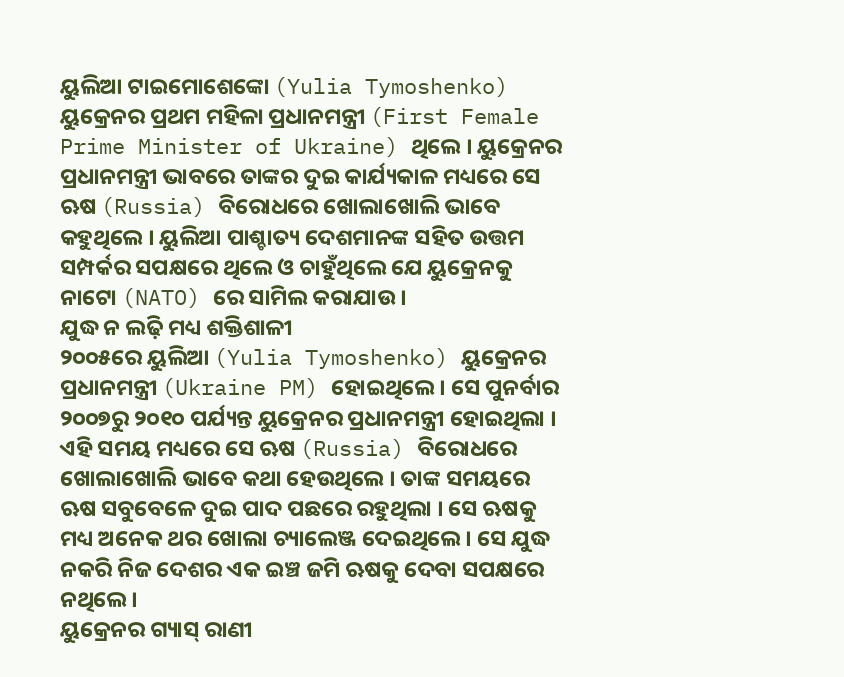ୟୁଲିଆ ଟାଇମୋଶେଙ୍କୋ (Yulia Tymoshenko) ୟୁକ୍ରେନର ପ୍ରଥମ ମହିଳା ପ୍ରଧାନମନ୍ତ୍ରୀ (First Female Prime Minister of Ukraine) ଥିଲେ । ୟୁକ୍ରେନର ପ୍ରଧାନମନ୍ତ୍ରୀ ଭାବରେ ତାଙ୍କର ଦୁଇ କାର୍ଯ୍ୟକାଳ ମଧ୍ୟରେ ସେ ଋଷ (Russia) ବିରୋଧରେ ଖୋଲାଖୋଲି ଭାବେ କହୁଥିଲେ । ୟୁଲିଆ ପାଶ୍ଚାତ୍ୟ ଦେଶମାନଙ୍କ ସହିତ ଉତ୍ତମ ସମ୍ପର୍କର ସପକ୍ଷରେ ଥିଲେ ଓ ଚାହୁଁଥିଲେ ଯେ ୟୁକ୍ରେନକୁ ନାଟୋ (NATO) ରେ ସାମିଲ କରାଯାଉ ।
ଯୁଦ୍ଧ ନ ଲଢ଼ି ମଧ୍ୟ ଶକ୍ତିଶାଳୀ
୨୦୦୫ରେ ୟୁଲିଆ (Yulia Tymoshenko) ୟୁକ୍ରେନର ପ୍ରଧାନମନ୍ତ୍ରୀ (Ukraine PM) ହୋଇଥିଲେ । ସେ ପୁନର୍ବାର ୨୦୦୭ରୁ ୨୦୧୦ ପର୍ଯ୍ୟନ୍ତ ୟୁକ୍ରେନର ପ୍ରଧାନମନ୍ତ୍ରୀ ହୋଇଥିଲା । ଏହି ସମୟ ମଧ୍ୟରେ ସେ ଋଷ (Russia) ବିରୋଧରେ ଖୋଲାଖୋଲି ଭାବେ କଥା ହେଉଥିଲେ । ତାଙ୍କ ସମୟରେ ଋଷ ସବୁବେଳେ ଦୁଇ ପାଦ ପଛରେ ରହୁଥିଲା । ସେ ଋଷକୁ ମଧ୍ୟ ଅନେକ ଥର ଖୋଲା ଚ୍ୟାଲେଞ୍ଜ ଦେଇଥିଲେ । ସେ ଯୁଦ୍ଧ ନକରି ନିଜ ଦେଶର ଏକ ଇଞ୍ଚ ଜମି ଋଷକୁ ଦେବା ସପକ୍ଷରେ ନଥିଲେ ।
ୟୁକ୍ରେନର ଗ୍ୟାସ୍ ରାଣୀ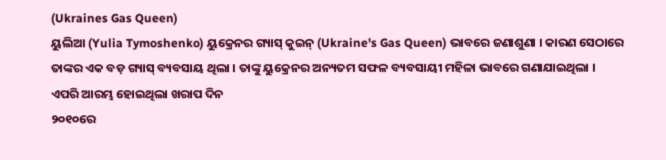(Ukraines Gas Queen)
ୟୁଲିଆ (Yulia Tymoshenko) ୟୁକ୍ରେନର ଗ୍ୟାସ୍ କୁଇନ୍ (Ukraine's Gas Queen) ଭାବରେ ଜଣାଶୁଣା । କାରଣ ସେଠାରେ ତାଙ୍କର ଏକ ବଡ଼ ଗ୍ୟାସ୍ ବ୍ୟବସାୟ ଥିଲା । ତାଙ୍କୁ ୟୁକ୍ରେନର ଅନ୍ୟତମ ସଫଳ ବ୍ୟବସାୟୀ ମହିଳା ଭାବରେ ଗଣାଯାଇଥିଲା ।
ଏପରି ଆରମ୍ଭ ହୋଇଥିଲା ଖରାପ ଦିନ
୨୦୧୦ରେ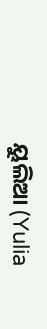ୟୁଲିଆ (Yulia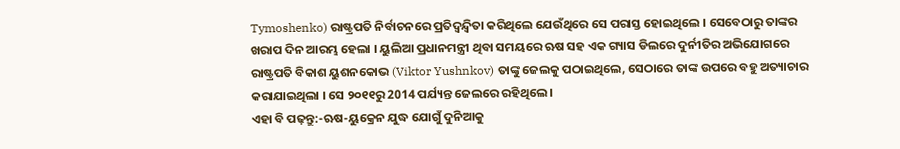Tymoshenko) ରାଷ୍ଟ୍ରପତି ନିର୍ବାଚନରେ ପ୍ରତିଦ୍ୱନ୍ଦ୍ୱିତା କରିଥିଲେ ଯେଉଁଥିରେ ସେ ପରାସ୍ତ ହୋଇଥିଲେ । ସେବେଠାରୁ ତାଙ୍କର ଖରାପ ଦିନ ଆରମ୍ଭ ହେଲା । ୟୁଲିଆ ପ୍ରଧାନମନ୍ତ୍ରୀ ଥିବା ସମୟରେ ଋଷ ସହ ଏକ ଗ୍ୟାସ ଡିଲରେ ଦୁର୍ନୀତିର ଅଭିଯୋଗରେ ରାଷ୍ଟ୍ରପତି ବିକାଶ ୟୁଶନକୋଭ (Viktor Yushnkov) ତାଙ୍କୁ ଜେଲକୁ ପଠାଇଥିଲେ, ସେଠାରେ ତାଙ୍କ ଉପରେ ବହୁ ଅତ୍ୟାଚାର କରାଯାଇଥିଲା । ସେ ୨୦୧୧ରୁ 2014 ପର୍ଯ୍ୟନ୍ତ ଜେଲରେ ରହିଥିଲେ ।
ଏହା ବି ପଢ଼ନ୍ତୁ:-ଋଷ-ୟୁକ୍ରେନ ଯୁଦ୍ଧ ଯୋଗୁଁ ଦୁନିଆକୁ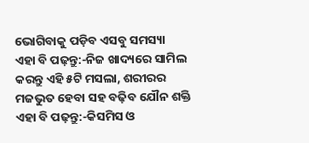ଭୋଗିବାକୁ ପଡ଼ିବ ଏସବୁ ସମସ୍ୟା
ଏହା ବି ପଢ଼ନ୍ତୁ:-ନିଜ ଖାଦ୍ୟରେ ସାମିଲ କରନ୍ତୁ ଏହି ୫ଟି ମସଲା, ଶରୀରର ମଜଭୁତ ହେବା ସହ ବଢ଼ିବ ଯୌନ ଶକ୍ତି
ଏହା ବି ପଢ଼ନ୍ତୁ:-କିସମିସ ଓ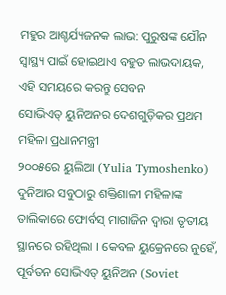ମହୁର ଆଶ୍ଚର୍ଯ୍ୟଜନକ ଲାଭ: ପୁରୁଷଙ୍କ ଯୌନ ସ୍ୱାସ୍ଥ୍ୟ ପାଇଁ ହୋଇଥାଏ ବହୁତ ଲାଭଦାୟକ, ଏହି ସମୟରେ କରନ୍ତୁ ସେବନ
ସୋଭିଏତ୍ ୟୁନିଅନର ଦେଶଗୁଡ଼ିକର ପ୍ରଥମ ମହିଳା ପ୍ରଧାନମନ୍ତ୍ରୀ
୨୦୦୫ରେ ୟୁଲିଆ (Yulia Tymoshenko) ଦୁନିଆର ସବୁଠାରୁ ଶକ୍ତିଶାଳୀ ମହିଳାଙ୍କ ତାଲିକାରେ ଫୋର୍ବସ୍ ମାଗାଜିନ ଦ୍ୱାରା ତୃତୀୟ ସ୍ଥାନରେ ରହିଥିଲା । କେବଳ ୟୁକ୍ରେନରେ ନୁହେଁ, ପୂର୍ବତନ ସୋଭିଏତ୍ ୟୁନିଅନ (Soviet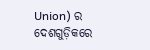Union) ର ଦେଶଗୁଡ଼ିକରେ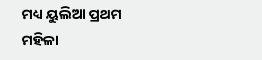ମଧ୍ୟ ୟୁଲିଆ ପ୍ରଥମ ମହିଳା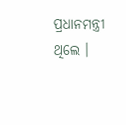ପ୍ରଧାନମନ୍ତ୍ରୀ ଥିଲେ ।